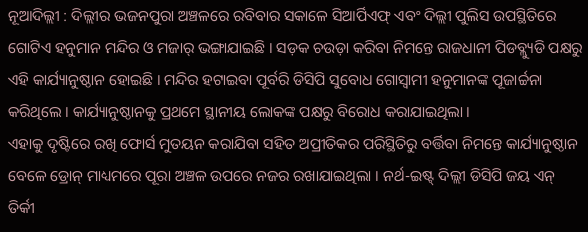ନୂଆଦିଲ୍ଲୀ : ଦିଲ୍ଲୀର ଭଜନପୁରା ଅଞ୍ଚଳରେ ରବିବାର ସକାଳେ ସିଆର୍ପିଏଫ୍ ଏବଂ ଦିଲ୍ଲୀ ପୁଲିସ ଉପସ୍ଥିତିରେ ଗୋଟିଏ ହନୁମାନ ମନ୍ଦିର ଓ ମଜାର୍ ଭଙ୍ଗାଯାଇଛି । ସଡ଼କ ଚଉଡ଼ା କରିବା ନିମନ୍ତେ ରାଜଧାନୀ ପିଡବ୍ଲ୍ୟୁଡି ପକ୍ଷରୁ ଏହି କାର୍ଯ୍ୟାନୁଷ୍ଠାନ ହୋଇଛି । ମନ୍ଦିର ହଟାଇବା ପୂର୍ବରି ଡିସିପି ସୁବୋଧ ଗୋସ୍ୱାମୀ ହନୁମାନଙ୍କ ପୂଜାର୍ଚ୍ଚନା କରିଥିଲେ । କାର୍ଯ୍ୟାନୁଷ୍ଠାନକୁ ପ୍ରଥମେ ସ୍ଥାନୀୟ ଲୋକଙ୍କ ପକ୍ଷରୁ ବିରୋଧ କରାଯାଇଥିଲା ।
ଏହାକୁ ଦୃଷ୍ଟିରେ ରଖି ଫୋର୍ସ ମୁତୟନ କରାଯିବା ସହିତ ଅପ୍ରୀତିକର ପରିସ୍ଥିତିରୁ ବର୍ତ୍ତିବା ନିମନ୍ତେ କାର୍ଯ୍ୟାନୁଷ୍ଠାନ ବେଳେ ଡ୍ରୋନ୍ ମାଧ୍ୟମରେ ପୂରା ଅଞ୍ଚଳ ଉପରେ ନଜର ରଖାଯାଇଥିଲା । ନର୍ଥ-ଇଷ୍ଟ୍ ଦିଲ୍ଲୀ ଡିସିପି ଜୟ ଏନ୍ ତିର୍କୀ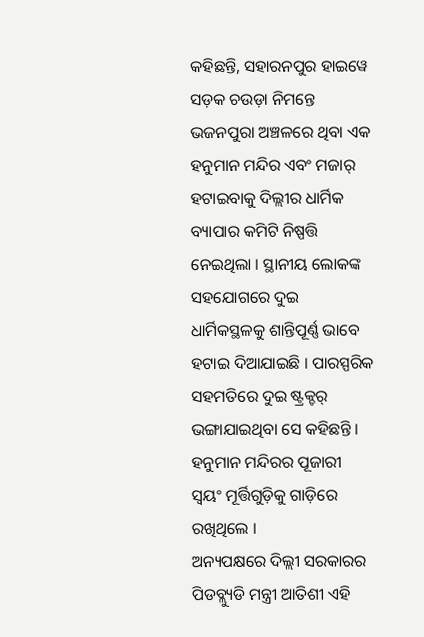କହିଛନ୍ତି, ସହାରନପୁର ହାଇୱେ ସଡ଼କ ଚଉଡ଼ା ନିମନ୍ତେ ଭଜନପୁରା ଅଞ୍ଚଳରେ ଥିବା ଏକ ହନୁମାନ ମନ୍ଦିର ଏବଂ ମଜାର୍ ହଟାଇବାକୁ ଦିଲ୍ଲୀର ଧାର୍ମିକ ବ୍ୟାପାର କମିଟି ନିଷ୍ପତ୍ତି ନେଇଥିଲା । ସ୍ଥାନୀୟ ଲୋକଙ୍କ ସହଯୋଗରେ ଦୁଇ ଧାର୍ମିକସ୍ଥଳକୁ ଶାନ୍ତିପୂର୍ଣ୍ଣ ଭାବେ ହଟାଇ ଦିଆଯାଇଛି । ପାରସ୍ପରିକ ସହମତିରେ ଦୁଇ ଷ୍ଟ୍ରକ୍ଚର୍ ଭଙ୍ଗାଯାଇଥିବା ସେ କହିଛନ୍ତି । ହନୁମାନ ମନ୍ଦିରର ପୂଜାରୀ ସ୍ୱୟଂ ମୂର୍ତ୍ତିଗୁଡ଼ିକୁ ଗାଡ଼ିରେ ରଖିଥିଲେ ।
ଅନ୍ୟପକ୍ଷରେ ଦିଲ୍ଲୀ ସରକାରର ପିଡବ୍ଲ୍ୟୁଡି ମନ୍ତ୍ରୀ ଆତିଶୀ ଏହି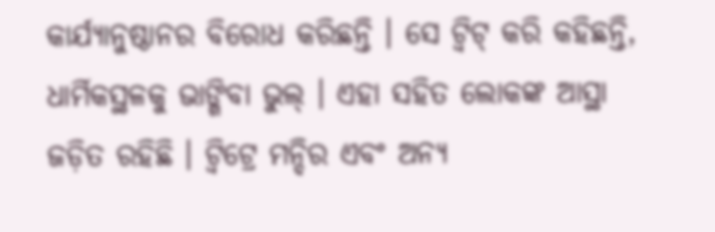କାର୍ଯ୍ୟାନୁଷ୍ଠାନର ବିରୋଧ କରିଛନ୍ତି । ସେ ଟ୍ୱିଟ୍ କରି କହିଛନ୍ତି, ଧାର୍ମିକସ୍ଥଳକୁ ଭାଙ୍ଗିବା ଭୁଲ୍ । ଏହା ସହିତ ଲୋକଙ୍କ ଆସ୍ଥା ଜଡ଼ିତ ରହିଛି । ଟ୍ୱିଟ୍ରେ ମନ୍ଦିର ଏବଂ ଅନ୍ୟ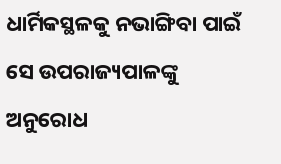ଧାର୍ମିକସ୍ଥଳକୁ ନଭାଙ୍ଗିବା ପାଇଁ ସେ ଉପରାଜ୍ୟପାଳଙ୍କୁ ଅନୁରୋଧ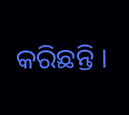କରିଛନ୍ତି ।